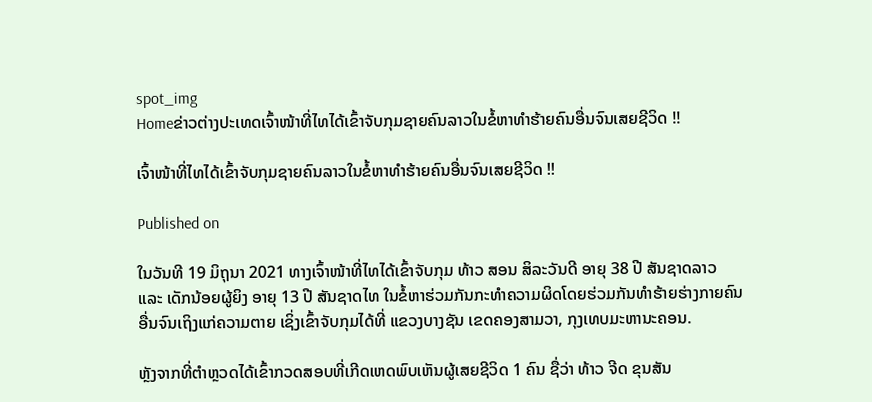spot_img
Homeຂ່າວຕ່າງປະເທດເຈົ້າໜ້າທີ່ໄທໄດ້ເຂົ້າຈັບກຸມຊາຍຄົນລາວໃນຂໍ້ຫາທໍາຮ້າຍຄົນອື່ນຈົນເສຍຊີວິດ !!

ເຈົ້າໜ້າທີ່ໄທໄດ້ເຂົ້າຈັບກຸມຊາຍຄົນລາວໃນຂໍ້ຫາທໍາຮ້າຍຄົນອື່ນຈົນເສຍຊີວິດ !!

Published on

ໃນວັນທີ 19 ມິຖຸນາ 2021 ທາງເຈົ້າໜ້າທີ່ໄທໄດ້ເຂົ້າຈັບກຸມ ທ້າວ ສອນ ສິລະວັນດີ ອາຍຸ 38 ປີ ສັນຊາດລາວ ແລະ ເດັກນ້ອຍຜູ້ຍິງ ອາຍຸ 13 ປີ ສັນຊາດໄທ ໃນຂໍ້ຫາຮ່ວມກັນກະທໍາຄວາມຜິດໂດຍຮ່ວມກັນທໍາຮ້າຍຮ່າງກາຍຄົນອື່ນຈົນເຖິງແກ່ຄວາມຕາຍ ເຊິ່ງເຂົ້າຈັບກຸມໄດ້ທີ່ ແຂວງບາງຊັນ ເຂດຄອງສາມວາ, ກຸງເທບມະຫານະຄອນ.

ຫຼັງຈາກທີ່ຕໍາຫຼວດໄດ້ເຂົ້າກວດສອບທີ່ເກີດເຫດພົບເຫັນຜູ້ເສຍຊີວິດ 1 ຄົນ ຊື່ວ່າ ທ້າວ ຈີດ ຂຸນສັນ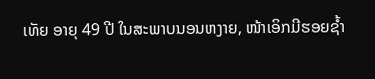ເທັຍ ອາຍຸ 49 ປີ ໃນສະພາບນອນຫງາຍ, ໜ້າເອິກມີຮອຍຊໍ້າ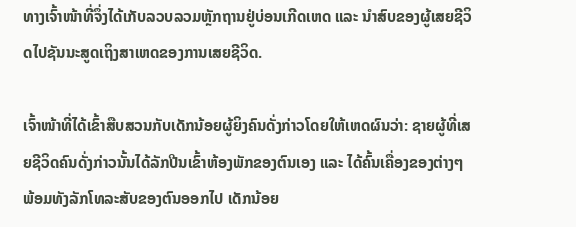ທາງເຈົ້າໜ້າທີ່ຈຶ່ງໄດ້ເກັບລວບລວມຫຼັກຖານຢູ່ບ່ອນເກີດເຫດ ແລະ ນໍາສົບຂອງຜູ້ເສຍຊີວິດໄປຊັນນະສູດເຖິງສາເຫດຂອງການເສຍຊີວິດ.

ເຈົ້າໜ້າທີ່ໄດ້ເຂົ້າສືບສວນກັບເດັກນ້ອຍຜູ້ຍິງຄົນດັ່ງກ່າວໂດຍໃຫ້ເຫດຜົນວ່າ: ຊາຍຜູ້ທີ່ເສຍຊີວິດຄົນດັ່ງກ່າວນັ້ນໄດ້ລັກປີນເຂົ້າຫ້ອງພັກຂອງຕົນເອງ ແລະ ໄດ້ຄົ້ນເຄື່ອງຂອງຕ່າງໆ ພ້ອມທັງລັກໂທລະສັບຂອງຕົນອອກໄປ ເດັກນ້ອຍ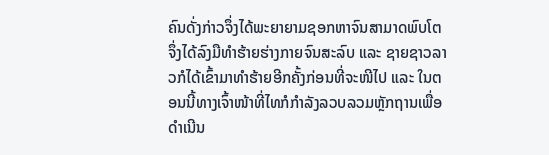ຄົນດັ່ງກ່າວຈຶ່ງໄດ້ພະຍາຍາມຊອກຫາຈົນສາມາດພົບໂຕຈຶ່ງໄດ້ລົງມືທໍາຮ້າຍຮ່າງກາຍຈົນສະລົບ ແລະ ຊາຍຊາວລາວກໍໄດ້ເຂົ້າມາທໍາຮ້າຍອີກຄັ້ງກ່ອນທີ່ຈະໜີໄປ ແລະ ໃນຕອນນີ້ທາງເຈົ້າໜ້າທີ່ໄທກໍກໍາລັງລວບລວມຫຼັກຖານເພື່ອດໍາເນີນ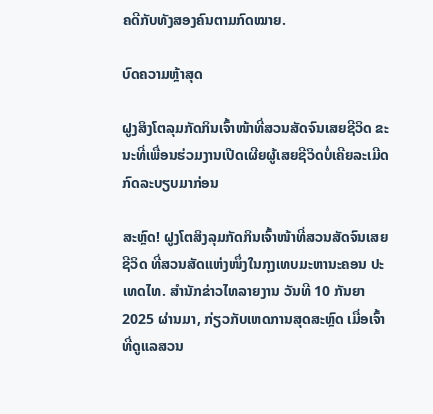ຄດີກັບທັງສອງຄົນຕາມກົດໝາຍ.

ບົດຄວາມຫຼ້າສຸດ

ຝູງສິງໂຕລຸມກັດກິນເຈົ້າໜ້າທີ່ສວນສັດຈົນເສຍຊີວິດ ຂະນະທີ່ເພື່ອນຮ່ວມງານເປີດເຜີຍຜູ້ເສຍຊີວິດບໍ່ເຄີຍລະເມີດກົດລະບຽບມາກ່ອນ

ສະຫຼົດ! ຝູງໂຕສິງລຸມກັດກິນເຈົ້າໜ້າທີ່ສວນສັດຈົນເສຍຊີວິດ ທີ່ສວນສັດແຫ່ງໜຶ່ງໃນກຸງເທບມະຫານະຄອນ ປະເທດໄທ. ສຳນັກຂ່າວໄທລາຍງານ ວັນທີ 10 ກັນຍາ 2025 ຜ່ານມາ, ກ່ຽວກັບເຫດການສຸດສະຫຼົດ ເມື່ອເຈົ້າທີ່ດູແລສວນ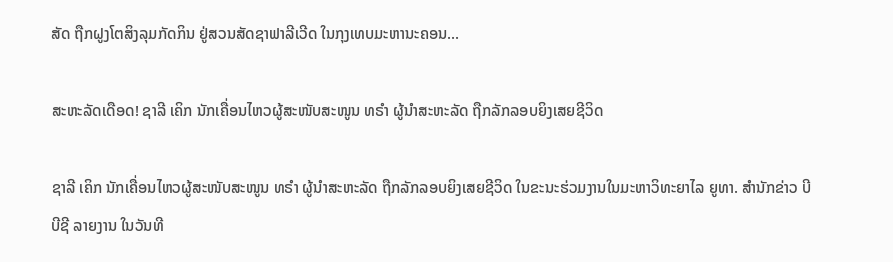ສັດ ຖືກຝູງໂຕສິງລຸມກັດກິນ ຢູ່ສວນສັດຊາຟາລີເວີດ ໃນກຸງເທບມະຫານະຄອນ...

ສະຫະລັດເດືອດ! ຊາລີ ເຄິກ ນັກເຄື່ອນໄຫວຜູ້ສະໜັບສະໜູນ ທຣຳ ຜູ້ນຳສະຫະລັດ ຖືກລັກລອບຍິງເສຍຊີວິດ

ຊາລີ ເຄິກ ນັກເຄື່ອນໄຫວຜູ້ສະໜັບສະໜູນ ທຣຳ ຜູ້ນຳສະຫະລັດ ຖືກລັກລອບຍິງເສຍຊີວິດ ໃນຂະນະຮ່ວມງານໃນມະຫາວິທະຍາໄລ ຍູທາ. ສຳນັກຂ່າວ ບີບີຊີ ລາຍງານ ໃນວັນທີ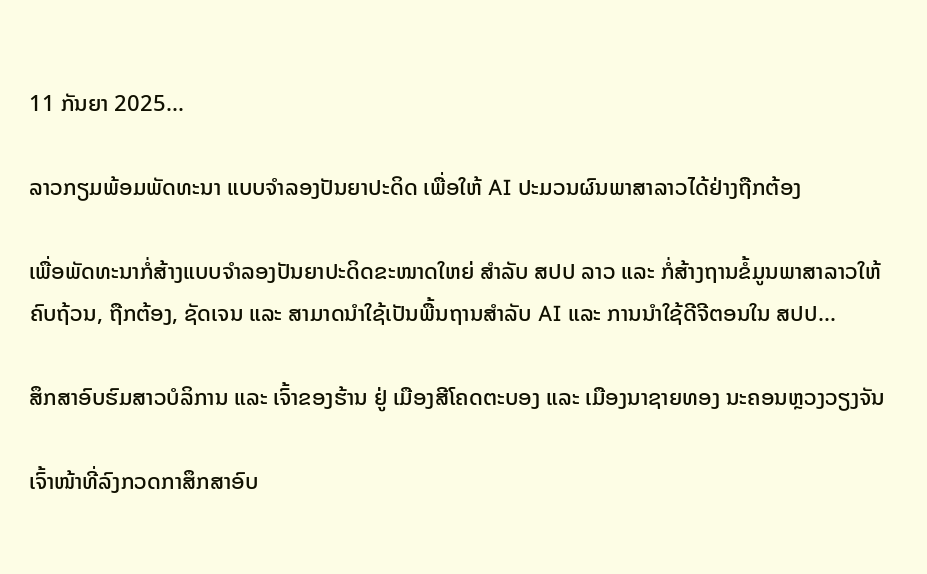11 ກັນຍາ 2025...

ລາວກຽມພ້ອມພັດທະນາ ແບບຈຳລອງປັນຍາປະດິດ ເພື່ອໃຫ້ AI ປະມວນຜົນພາສາລາວໄດ້ຢ່າງຖືກຕ້ອງ

ເພື່ອພັດທະນາກໍ່ສ້າງແບບຈໍາລອງປັນຍາປະດິດຂະໜາດໃຫຍ່ ສໍາລັບ ສປປ ລາວ ແລະ ກໍ່ສ້າງຖານຂໍ້ມູນພາສາລາວໃຫ້ຄົບຖ້ວນ, ຖືກຕ້ອງ, ຊັດເຈນ ແລະ ສາມາດນໍາໃຊ້ເປັນພື້ນຖານສໍາລັບ AI ແລະ ການນໍາໃຊ້ດີຈີຕອນໃນ ສປປ...

ສຶກສາອົບຮົມສາວບໍລິການ ແລະ ເຈົ້າຂອງຮ້ານ ຢູ່ ເມືອງສີໂຄດຕະບອງ ແລະ ເມືອງນາຊາຍທອງ ນະຄອນຫຼວງວຽງຈັນ

ເຈົ້າໜ້າທີ່ລົງກວດກາສຶກສາອົບ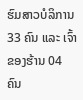ຮົມສາວບໍລິການ 33 ຄົນ ແລະ ເຈົ້າຂອງຮ້ານ 04 ຄົນ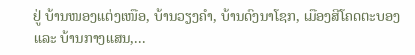ຢູ່ ບ້ານໜອງແຕ່ງເໜືອ, ບ້ານວຽງຄຳ, ບ້ານດົງນາໂຊກ, ເມືອງສີໂຄດຕະບອງ ແລະ ບ້ານກາງແສນ,...